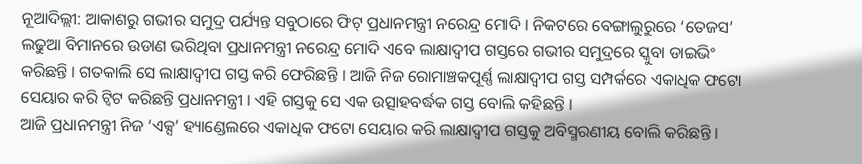ନୂଆଦିଲ୍ଲୀ: ଆକାଶରୁ ଗଭୀର ସମୁଦ୍ର ପର୍ଯ୍ୟନ୍ତ ସବୁଠାରେ ଫିଟ୍ ପ୍ରଧାନମନ୍ତ୍ରୀ ନରେନ୍ଦ୍ର ମୋଦି । ନିକଟରେ ବେଙ୍ଗାଲୁରୁରେ ‘ତେଜସ’ ଲଢୁଆ ବିମାନରେ ଉଡାଣ ଭରିଥିବା ପ୍ରଧାନମନ୍ତ୍ରୀ ନରେନ୍ଦ୍ର ମୋଦି ଏବେ ଲାକ୍ଷାଦ୍ବୀପ ଗସ୍ତରେ ଗଭୀର ସମୁଦ୍ରରେ ସ୍କୁବା ଡାଇଭିଂ କରିଛନ୍ତି । ଗତକାଲି ସେ ଲାକ୍ଷାଦ୍ବୀପ ଗସ୍ତ କରି ଫେରିଛନ୍ତି । ଆଜି ନିଜ ରୋମାଞ୍ଚକପୂର୍ଣ୍ଣ ଲାକ୍ଷାଦ୍ବୀପ ଗସ୍ତ ସମ୍ପର୍କରେ ଏକାଧିକ ଫଟୋ ସେୟାର କରି ଟ୍ବିଟ କରିଛନ୍ତି ପ୍ରଧାନମନ୍ତ୍ରୀ । ଏହି ଗସ୍ତକୁ ସେ ଏକ ଉତ୍ସାହବର୍ଦ୍ଧକ ଗସ୍ତ ବୋଲି କହିଛନ୍ତି ।
ଆଜି ପ୍ରଧାନମନ୍ତ୍ରୀ ନିଜ ‘ଏକ୍ସ’ ହ୍ୟାଣ୍ଡେଲରେ ଏକାଧିକ ଫଟୋ ସେୟାର କରି ଲାକ୍ଷାଦ୍ବୀପ ଗସ୍ତକୁ ଅବିସ୍ମରଣୀୟ ବୋଲି କରିଛନ୍ତି ।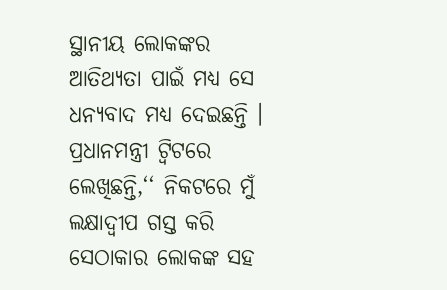ସ୍ଥାନୀୟ ଲୋକଙ୍କର ଆତିଥ୍ୟତା ପାଇଁ ମଧ୍ୟ ସେ ଧନ୍ୟବାଦ ମଧ୍ୟ ଦେଇଛନ୍ତି । ପ୍ରଧାନମନ୍ତ୍ରୀ ଟ୍ବିଟରେ ଲେଖିଛନ୍ତି,‘‘ ନିକଟରେ ମୁଁ ଲକ୍ଷାଦ୍ବୀପ ଗସ୍ତ କରି ସେଠାକାର ଲୋକଙ୍କ ସହ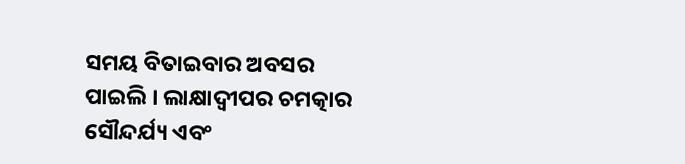ସମୟ ବିତାଇବାର ଅବସର ପାଇଲି । ଲାକ୍ଷାଦ୍ବୀପର ଚମତ୍କାର ସୌନ୍ଦର୍ଯ୍ୟ ଏବଂ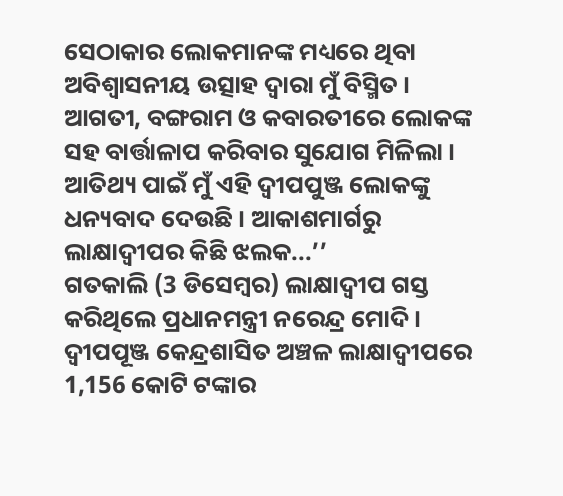ସେଠାକାର ଲୋକମାନଙ୍କ ମଧ୍ୟରେ ଥିବା ଅବିଶ୍ୱାସନୀୟ ଉତ୍ସାହ ଦ୍ୱାରା ମୁଁ ବିସ୍ମିତ । ଆଗତୀ, ବଙ୍ଗରାମ ଓ କବାରତୀରେ ଲୋକଙ୍କ ସହ ବାର୍ତ୍ତାଳାପ କରିବାର ସୁଯୋଗ ମିଳିଲା । ଆତିଥ୍ୟ ପାଇଁ ମୁଁ ଏହି ଦ୍ୱୀପପୁଞ୍ଜ ଲୋକଙ୍କୁ ଧନ୍ୟବାଦ ଦେଉଛି । ଆକାଶମାର୍ଗରୁ ଲାକ୍ଷାଦ୍ବୀପର କିଛି ଝଲକ...’’
ଗତକାଲି (3 ଡିସେମ୍ବର) ଲାକ୍ଷାଦ୍ବୀପ ଗସ୍ତ କରିଥିଲେ ପ୍ରଧାନମନ୍ତ୍ରୀ ନରେନ୍ଦ୍ର ମୋଦି । ଦ୍ବୀପପୂଞ୍ଜ କେନ୍ଦ୍ରଶାସିତ ଅଞ୍ଚଳ ଲାକ୍ଷାଦ୍ବୀପରେ 1,156 କୋଟି ଟଙ୍କାର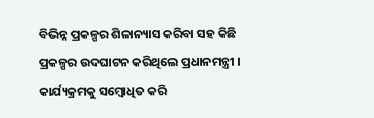ବିଭିନ୍ନ ପ୍ରକଳ୍ପର ଶିଳାନ୍ୟାସ କରିବା ସହ କିଛି ପ୍ରକଳ୍ପର ଉଦଘାଟନ କରିଥିଲେ ପ୍ରଧାନମନ୍ତ୍ରୀ । କାର୍ଯ୍ୟକ୍ରମକୁ ସମ୍ବୋଧିତ କରି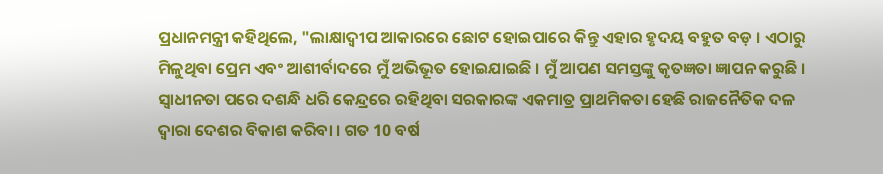ପ୍ରଧାନମନ୍ତ୍ରୀ କହିଥିଲେ, "ଲାକ୍ଷାଦ୍ବୀପ ଆକାରରେ ଛୋଟ ହୋଇପାରେ କିନ୍ତୁ ଏହାର ହୃଦୟ ବହୁତ ବଡ଼ । ଏଠାରୁ ମିଳୁଥିବା ପ୍ରେମ ଏବଂ ଆଶୀର୍ବାଦରେ ମୁଁ ଅଭିଭୂତ ହୋଇଯାଇଛି । ମୁଁ ଆପଣ ସମସ୍ତଙ୍କୁ କୃତଜ୍ଞତା ଜ୍ଞାପନ କରୁଛି । ସ୍ବାଧୀନତା ପରେ ଦଶନ୍ଧି ଧରି କେନ୍ଦ୍ରରେ ରହିଥିବା ସରକାରଙ୍କ ଏକମାତ୍ର ପ୍ରାଥମିକତା ହେଛି ରାଜନୈତିକ ଦଳ ଦ୍ବାରା ଦେଶର ବିକାଶ କରିବା । ଗତ 10 ବର୍ଷ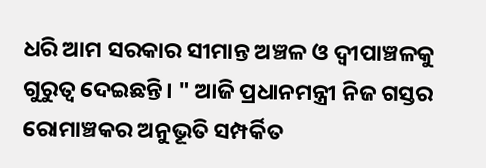ଧରି ଆମ ସରକାର ସୀମାନ୍ତ ଅଞ୍ଚଳ ଓ ଦ୍ବୀପାଞ୍ଚଳକୁ ଗୁରୁତ୍ବ ଦେଇଛନ୍ତି। " ଆଜି ପ୍ରଧାନମନ୍ତ୍ରୀ ନିଜ ଗସ୍ତର ରୋମାଞ୍ଚକର ଅନୁଭୂତି ସମ୍ପର୍କିତ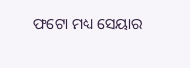ଫଟୋ ମଧ୍ୟ ସେୟାର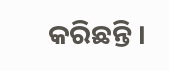କରିଛନ୍ତି ।